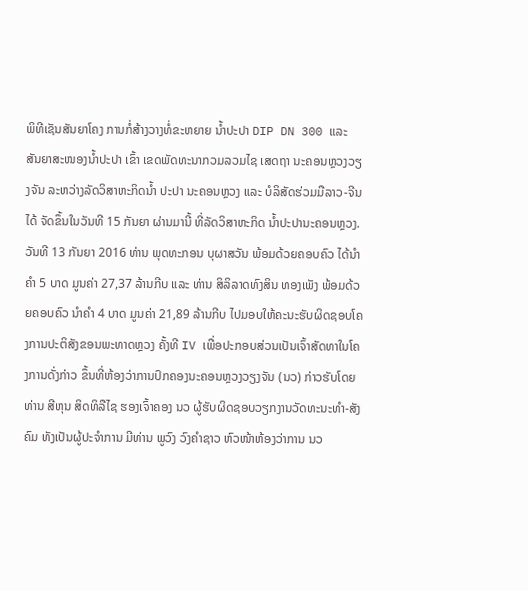ພິທີເຊັນສັນຍາໂຄງ ການກໍ່ສ້າງວາງທໍ່ຂະຫຍາຍ ນ້ຳປະປາ DIP DN 300 ແລະ ສັນຍາສະໜອງນ້ຳປະປາ ເຂົ້າ ເຂດພັດທະນາກວມລວມໄຊ ເສດຖາ ນະຄອນຫຼວງວຽງຈັນ ລະຫວ່າງລັດວິສາຫະກິດນ້ຳ ປະປາ ນະຄອນຫຼວງ ແລະ ບໍລິສັດຮ່ວມມືລາວ-ຈີນ ໄດ້ ຈັດຂຶ້ນໃນວັນທີ 15 ກັນຍາ ຜ່ານມານີ້ ທີ່ລັດວິສາຫະກິດ ນ້ຳປະປານະຄອນຫຼວງ.
ວັນທີ 13 ກັນຍາ 2016 ທ່ານ ພຸດທະກອນ ບຸຜາສວັນ ພ້ອມດ້ວຍຄອບຄົວ ໄດ້ນຳຄຳ 5 ບາດ ມູນຄ່າ 27,37 ລ້ານກີບ ແລະ ທ່ານ ສິລິລາດທົງສິນ ທອງເພັງ ພ້ອມດ້ວຍຄອບຄົວ ນຳຄຳ 4 ບາດ ມູນຄ່າ 21,89 ລ້ານກີບ ໄປມອບໃຫ້ຄະນະຮັບຜິດຊອບໂຄງການປະຕິສັງຂອນພະທາດຫຼວງ ຄັ້ງທີ IV ເພື່ອປະກອບສ່ວນເປັນເຈົ້າສັດທາໃນໂຄງການດັ່ງກ່າວ ຂຶ້ນທີ່ຫ້ອງວ່າການປົກຄອງນະຄອນຫຼວງວຽງຈັນ (ນວ) ກ່າວຮັບໂດຍ ທ່ານ ສີຫຸນ ສິດທິລືໄຊ ຮອງເຈົ້າຄອງ ນວ ຜູ້ຮັບຜິດຊອບວຽກງານວັດທະນະທຳ-ສັງຄົມ ທັງເປັນຜູ້ປະຈຳການ ມີທ່ານ ພູວົງ ວົງຄຳຊາວ ຫົວໜ້າຫ້ອງວ່າການ ນວ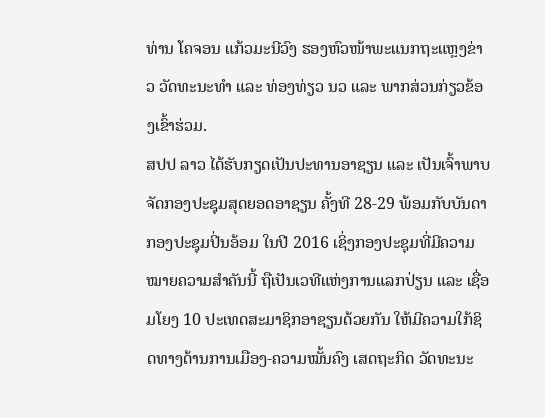ທ່ານ ໂຄຈອນ ແກ້ວມະນີວົງ ຮອງຫົວໜ້າພະແນກຖະແຫຼງຂ່າວ ວັດທະນະທຳ ແລະ ທ່ອງທ່ຽວ ນວ ແລະ ພາກສ່ວນກ່ຽວຂ້ອງເຂົ້າຮ່ວມ.
ສປປ ລາວ ໄດ້ຮັບກຽດເປັນປະທານອາຊຽນ ແລະ ເປັນເຈົ້າພາບຈັດກອງປະຊຸມສຸດຍອດອາຊຽນ ຄັ້ງທີ 28-29 ພ້ອມກັບບັນດາກອງປະຊຸມປິ່ນອ້ອມ ໃນປີ 2016 ເຊິ່ງກອງປະຊຸມທີ່ມີຄວາມໝາຍຄວາມສຳຄັນນີ້ ຖືເປັນເວທີແຫ່ງການແລກປ່ຽນ ແລະ ເຊື່ອມໂຍງ 10 ປະເທດສະມາຊິກອາຊຽນດ້ວຍກັນ ໃຫ້ມີຄວາມໃກ້ຊິດທາງດ້ານການເມືອງ-ຄວາມໝັ້ນຄົງ ເສດຖະກິດ ວັດທະນະ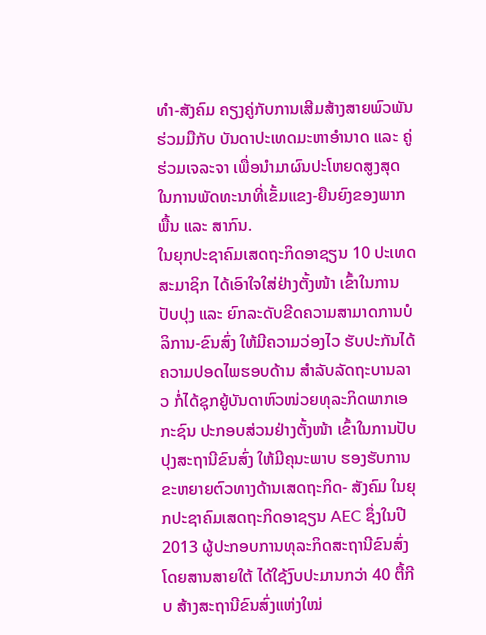ທຳ-ສັງຄົມ ຄຽງຄູ່ກັບການເສີມສ້າງສາຍພົວພັນຮ່ວມມືກັບ ບັນດາປະເທດມະຫາອຳນາດ ແລະ ຄູ່ຮ່ວມເຈລະຈາ ເພື່ອນຳມາຜົນປະໂຫຍດສູງສຸດ ໃນການພັດທະນາທີ່ເຂັ້ມແຂງ-ຍືນຍົງຂອງພາກພື້ນ ແລະ ສາກົນ.
ໃນຍຸກປະຊາຄົມເສດຖະກິດອາຊຽນ 10 ປະເທດສະມາຊິກ ໄດ້ເອົາໃຈໃສ່ຢ່າງຕັ້ງໜ້າ ເຂົ້າໃນການປັບປຸງ ແລະ ຍົກລະດັບຂີດຄວາມສາມາດການບໍລິການ-ຂົນສົ່ງ ໃຫ້ມີຄວາມວ່ອງໄວ ຮັບປະກັນໄດ້ຄວາມປອດໄພຮອບດ້ານ ສຳລັບລັດຖະບານລາວ ກໍ່ໄດ້ຊຸກຍູ້ບັນດາຫົວໜ່ວຍທຸລະກິດພາກເອກະຊົນ ປະກອບສ່ວນຢ່າງຕັ້ງໜ້າ ເຂົ້າໃນການປັບປຸງສະຖານີຂົນສົ່ງ ໃຫ້ມີຄຸນະພາບ ຮອງຮັບການຂະຫຍາຍຕົວທາງດ້ານເສດຖະກິດ- ສັງຄົມ ໃນຍຸກປະຊາຄົມເສດຖະກິດອາຊຽນ AEC ຊຶ່ງໃນປີ 2013 ຜູ້ປະກອບການທຸລະກິດສະຖານີຂົນສົ່ງໂດຍສານສາຍໃຕ້ ໄດ້ໃຊ້ງົບປະມານກວ່າ 40 ຕື້ກີບ ສ້າງສະຖານີຂົນສົ່ງແຫ່ງໃໝ່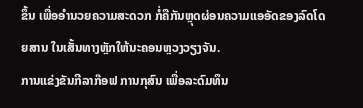ຂຶ້ນ ເພື່ອອຳນວຍຄວາມສະດວກ ກໍ່ຄືກັນຫຼຸດຜ່ອນຄວາມແອອັດຂອງລົດໂດຍສານ ໃນເສັ້ນທາງຫຼັກໃຫ້ນະຄອນຫຼວງວຽງຈັນ.
ການແຂ່ງຂັນກີລາກ໊ອຟ ການກຸສົນ ເພື່ອລະດົມທຶນ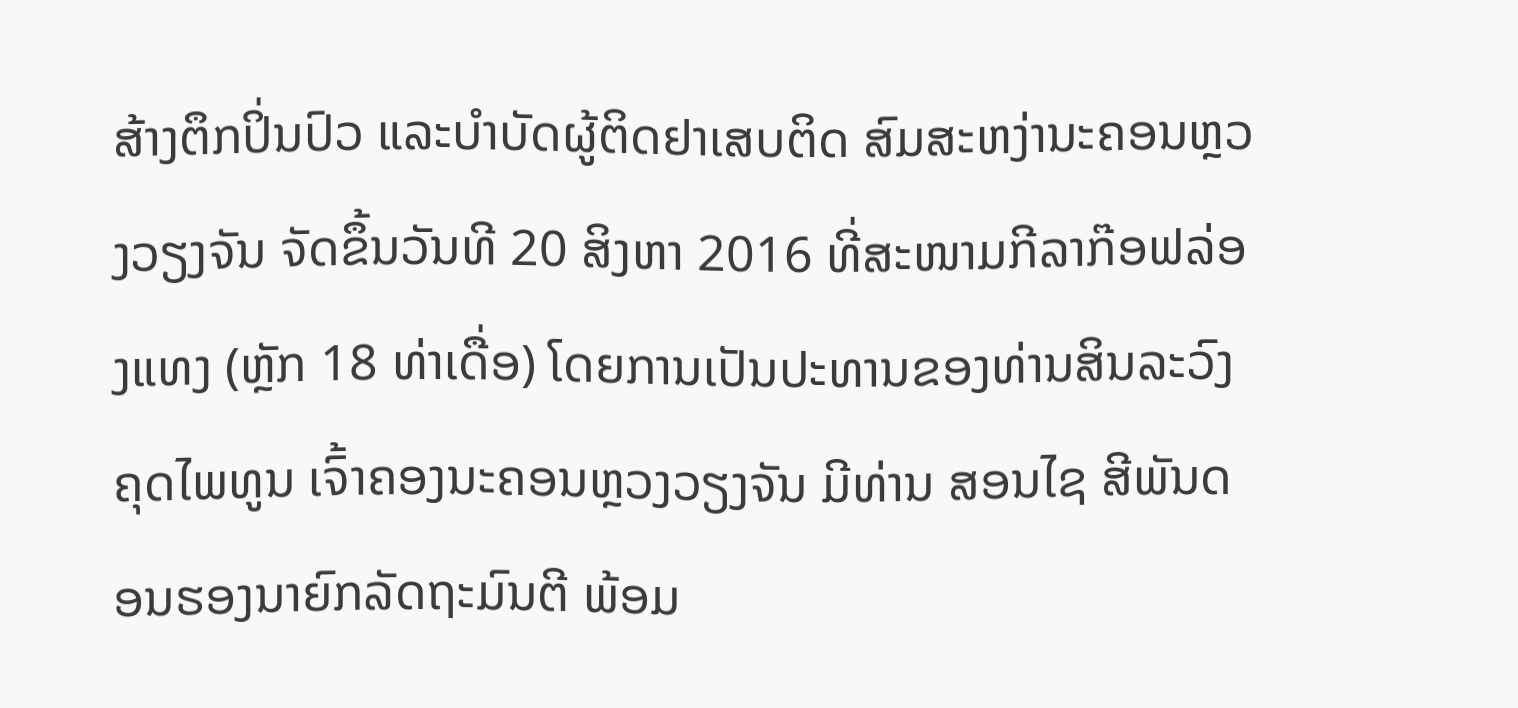ສ້າງຕຶກປິ່ນປົວ ແລະບຳບັດຜູ້ຕິດຢາເສບຕິດ ສົມສະຫງ່ານະຄອນຫຼວງວຽງຈັນ ຈັດຂຶ້ນວັນທີ 20 ສິງຫາ 2016 ທີ່ສະໜາມກີລາກ໊ອຟລ່ອງແທງ (ຫຼັກ 18 ທ່າເດື່ອ) ໂດຍການເປັນປະທານຂອງທ່ານສິນລະວົງ ຄຸດໄພທູນ ເຈົ້າຄອງນະຄອນຫຼວງວຽງຈັນ ມີທ່ານ ສອນໄຊ ສີພັນດອນຮອງນາຍົກລັດຖະມົນຕີ ພ້ອມ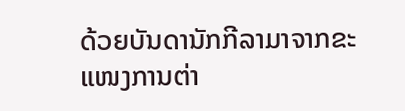ດ້ວຍບັນດານັກກີລາມາຈາກຂະແໜງການຕ່າ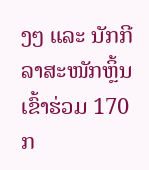ງໆ ແລະ ນັກກີລາສະໜັກຫຼິ້ນ ເຂົ້າຮ່ວມ 170 ກ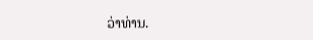ວ່າທ່ານ.